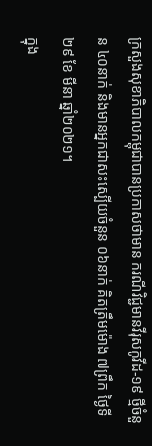ក្រសួងសុខាភិបាលកម្ពុជាបានប្រកាសថាមាន ករណីវិជ្ជមានវីរុសកូវីដ-១៩ ថ្មីចំនួន ៤០នាក់ និងមានអ្នកជាសះស្បើយចំនួន ០៦នាក់ គិតត្រឹមម៉ោង ៧ព្រឹក ថ្ងៃទី ២៩ ខែ មីនា ឆ្នាំ២០២១។
ក្នុង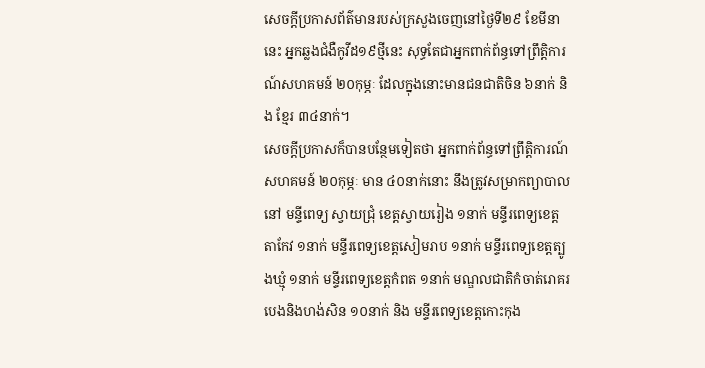សេចក្ដីប្រកាសព័ត៌មានរបស់ក្រសួងចេញនៅថ្ងៃទី២៩ ខែមីនានេះ អ្នកឆ្លងជំងឺកូវីដ១៩ថ្មីនេះ សុទ្ធតែជាអ្នកពាក់ព័ន្ធទៅព្រឹត្តិការណ៍សហគមន៍ ២០កុម្ភៈ ដែលក្នុងនោះមានជនជាតិចិន ៦នាក់ និង ខ្មែរ ៣៤នាក់។
សេចក្ដីប្រកាសក៏បានបន្ថែមទៀតថា អ្នកពាក់ព័ន្ធទៅព្រឹត្តិការណ៍សហគមន៍ ២០កុម្ភៈ មាន ៤០នាក់នោះ នឹងត្រូវសម្រាកព្យាបាលនៅ មន្ទីពេទ្យ ស្វាយជ្រុំ ខេត្តស្វាយរៀង ១នាក់ មន្ទីរពេទ្យខេត្តតាកែវ ១នាក់ មន្ទីរពេទ្យខេត្តសៀមរាប ១នាក់ មន្ទីរពេទ្យខេត្តត្បូងឃ្មុំ ១នាក់ មន្ទីរពេទ្យខេត្តកំពត ១នាក់ មណ្ឌលជាតិកំចាត់រោគរបេងនិងហង់សិន ១០នាក់ និង មន្ទីរពេទ្យខេត្តកោះកុង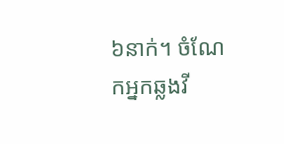៦នាក់។ ចំណែកអ្នកឆ្លងវី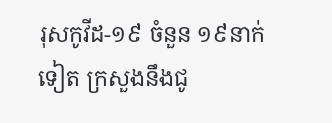រុសកូវីដ-១៩ ចំនួន ១៩នាក់ទៀត ក្រសួងនឹងជូ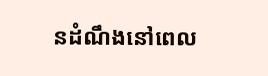នដំណឹងនៅពេល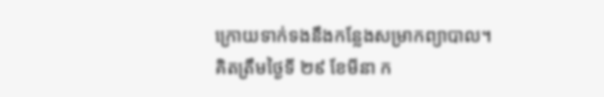ក្រោយទាក់ទងនឹងកន្លែងសម្រាកព្យាបាល។
គិតត្រឹមថ្ងៃទី ២៩ ខែមីនា ក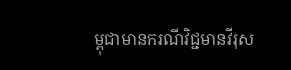ម្ពុជាមានករណីវិជ្ជមានវីរុស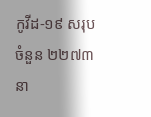កូវីដ-១៩ សរុបចំនួន ២២៧៣នា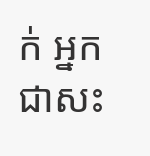ក់ អ្នកជាសះ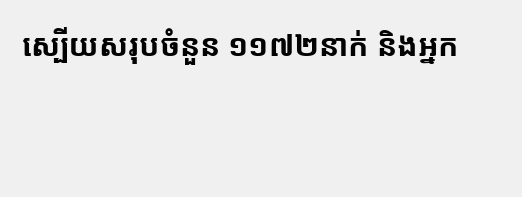ស្បើយសរុបចំនួន ១១៧២នាក់ និងអ្នក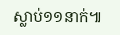ស្លាប់១១នាក់៕